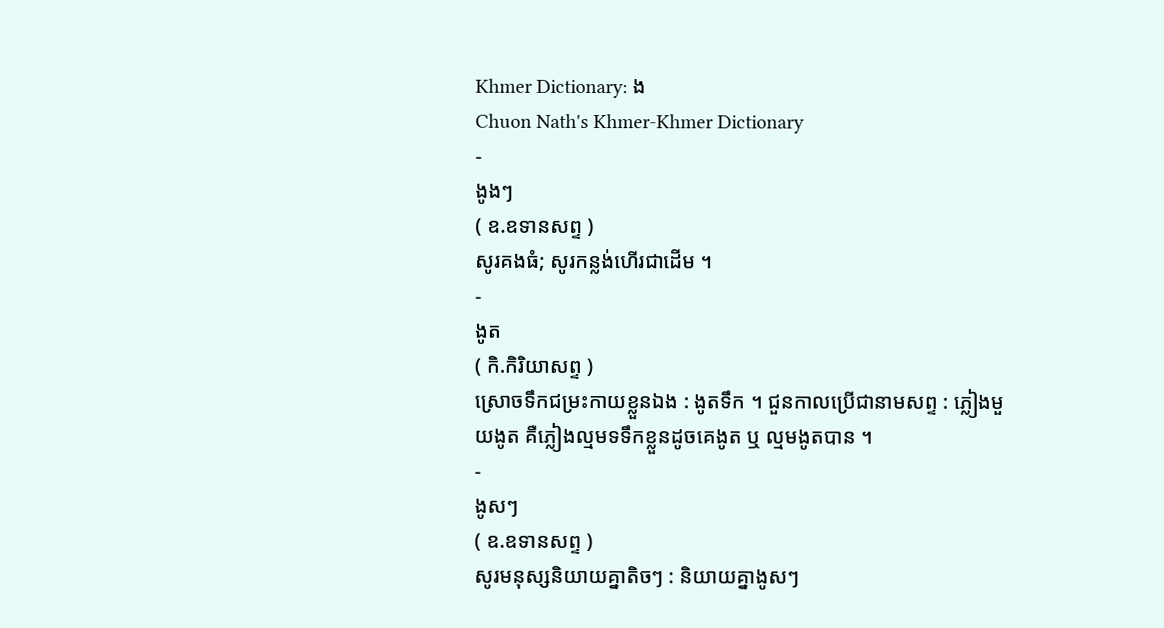Khmer Dictionary: ង
Chuon Nath's Khmer-Khmer Dictionary
-
ងូងៗ
( ឧ.ឧទានសព្ទ )
សូរគងធំ; សូរកន្លង់ហើរជាដើម ។
-
ងូត
( កិ.កិរិយាសព្ទ )
ស្រោចទឹកជម្រះកាយខ្លួនឯង : ងូតទឹក ។ ជួនកាលប្រើជានាមសព្ទ : ភ្លៀងមួយងូត គឺភ្លៀងល្មមទទឹកខ្លួនដូចគេងូត ឬ ល្មមងូតបាន ។
-
ងូសៗ
( ឧ.ឧទានសព្ទ )
សូរមនុស្សនិយាយគ្នាតិចៗ : និយាយគ្នាងូសៗ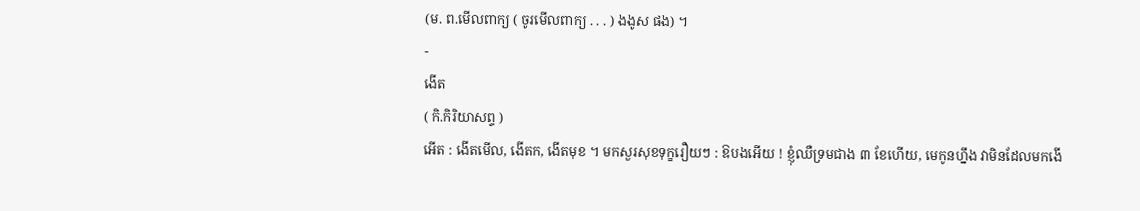(ម. ព.មើលពាក្យ ( ចូរមើលពាក្យ . . . ) ងងូស ផង) ។
-
ងើត
( កិ.កិរិយាសព្ទ )
អើត : ងើតមើល, ងើតក, ងើតមុខ ។ មកសួរសុខទុក្ខរឿយៗ : ឱបងអើយ ! ខ្ញុំឈឺទ្រមជាង ៣ ខែហើយ, មេកូនហ្នឹង វាមិនដែលមកងើ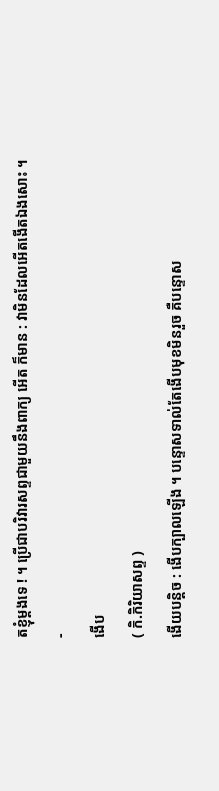តខ្ញុំម្ដងទេ ! ។ ប្រើជាបរិវារសព្ទជាមួយនឹងពាក្យ អើត ក៏មាន : វាមិនដែលអើតងើតឯងសោះ ។
-
ងើប
( កិ.កិរិយាសព្ទ )
ងើយបន្ដិច : ងើបក្បាលឡើង ។ បន្ទោសទាល់តែងើបមុខមិនរួច គឺបន្ទោស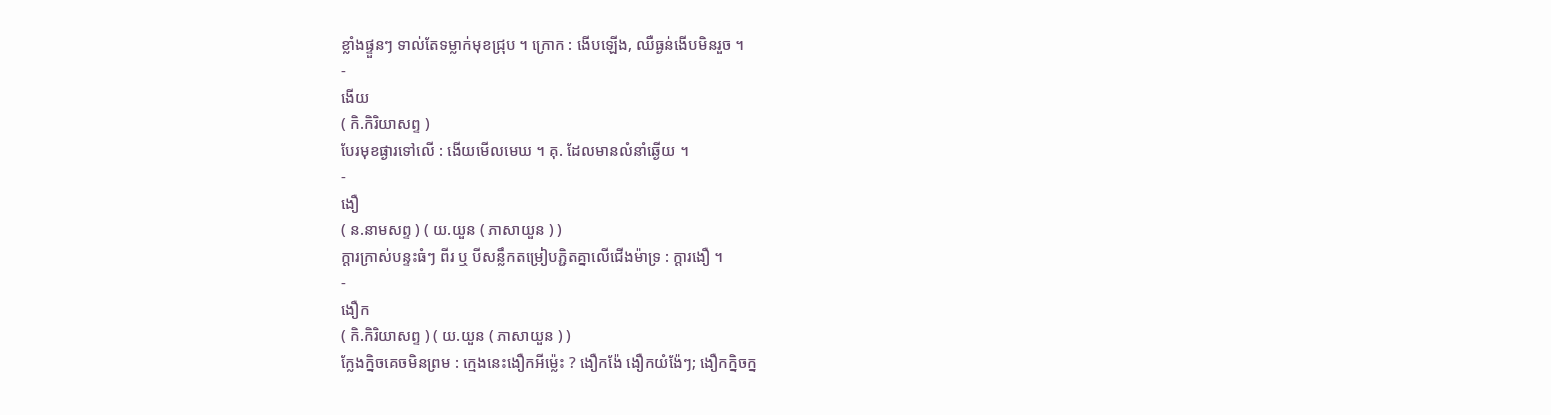ខ្លាំងផ្ទួនៗ ទាល់តែទម្លាក់មុខជ្រុប ។ ក្រោក : ងើបឡើង, ឈឺធ្ងន់ងើបមិនរួច ។
-
ងើយ
( កិ.កិរិយាសព្ទ )
បែរមុខផ្ងារទៅលើ : ងើយមើលមេឃ ។ គុ. ដែលមានលំនាំឆ្ងើយ ។
-
ងឿ
( ន.នាមសព្ទ ) ( យ.យួន ( ភាសាយួន ) )
ក្ដារក្រាស់បន្ទះធំៗ ពីរ ឬ បីសន្លឹកតម្រៀបភ្ជិតគ្នាលើជើងម៉ាទ្រ : ក្ដារងឿ ។
-
ងឿក
( កិ.កិរិយាសព្ទ ) ( យ.យួន ( ភាសាយួន ) )
ក្លែងក្និចគេចមិនព្រម : ក្មេងនេះងឿកអីម្ល៉េះ ? ងឿកង៉ែ ងឿកយំង៉ែៗ; ងឿកក្និចក្ន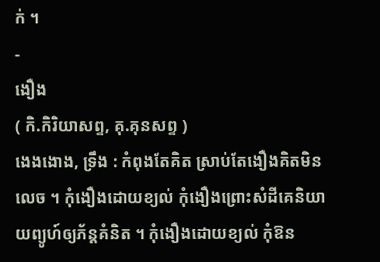ក់ ។
-
ងឿង
( កិ.កិរិយាសព្ទ, គុ.គុនសព្ទ )
ងេងងោង, ទ្រឹង : កំពុងតែគិត ស្រាប់តែងឿងគិតមិនលេច ។ កុំងឿងដោយខ្យល់ កុំងឿងព្រោះសំដីគេនិយាយព្យូហ៍ឲ្យភ័ន្តគំនិត ។ កុំងឿងដោយខ្យល់ កុំឱន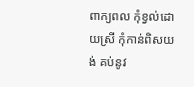ពាក្យពល កុំខ្វល់ដោយស្រី កុំកាន់ពិសយង់ គប់នូវ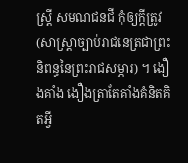ស្រ្តី សមណជនជី កុំឲ្យក្ដីត្រូវ (សាស្រ្តាច្បាប់រាជនេត្រជាព្រះនិពន្ធនៃព្រះរាជសម្ភារ) ។ ងឿងគាំង ងឿងត្រាតែគាំងគំនិតគិតអ្វី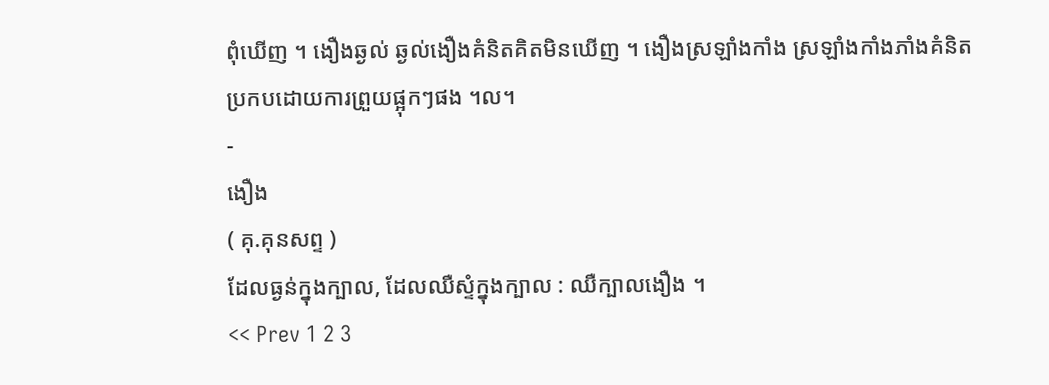ពុំឃើញ ។ ងឿងឆ្ងល់ ឆ្ងល់ងឿងគំនិតគិតមិនឃើញ ។ ងឿងស្រឡាំងកាំង ស្រឡាំងកាំងភាំងគំនិតប្រកបដោយការព្រួយផ្អុកៗផង ។ល។
-
ងឿង
( គុ.គុនសព្ទ )
ដែលធ្ងន់ក្នុងក្បាល, ដែលឈឺស្ទំក្នុងក្បាល : ឈឺក្បាលងឿង ។
<< Prev 1 2 3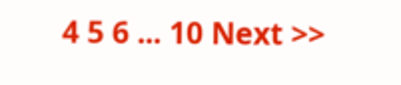4 5 6 ... 10 Next >>